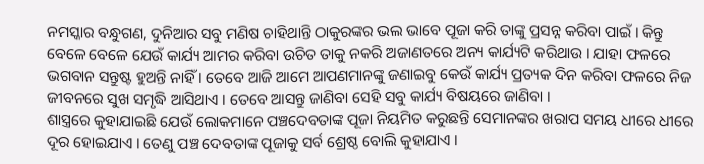ନମସ୍କାର ବନ୍ଧୁଗଣ, ଦୁନିଆର ସବୁ ମଣିଷ ଚାହିଥାନ୍ତି ଠାକୁରଙ୍କର ଭଲ ଭାବେ ପୂଜା କରି ତାଙ୍କୁ ପ୍ରସନ୍ନ କରିବା ପାଇଁ । କିନ୍ତୁ ବେଳେ ବେଳେ ଯେଉଁ କାର୍ଯ୍ୟ ଆମର କରିବା ଉଚିତ ତାକୁ ନକରି ଅଜାଣତରେ ଅନ୍ୟ କାର୍ଯ୍ୟଟି କରିଥାଉ । ଯାହା ଫଳରେ ଭଗବାନ ସନ୍ତୁଷ୍ଟ ହୁଅନ୍ତି ନାହିଁ । ତେବେ ଆଜି ଆମେ ଆପଣମାନଙ୍କୁ ଜଣାଇବୁ କେଉଁ କାର୍ଯ୍ୟ ପ୍ରତ୍ୟକ ଦିନ କରିବା ଫଳରେ ନିଜ ଜୀବନରେ ସୁଖ ସମୃଦ୍ଧି ଆସିଥାଏ । ତେବେ ଆସନ୍ତୁ ଜାଣିବା ସେହି ସବୁ କାର୍ଯ୍ୟ ବିଷୟରେ ଜାଣିବା ।
ଶାସ୍ତ୍ରରେ କୁହାଯାଇଛି ଯେଉଁ ଲୋକମାନେ ପଞ୍ଚଦେବତାଙ୍କ ପୂଜା ନିୟମିତ କରୁଛନ୍ତି ସେମାନଙ୍କର ଖରାପ ସମୟ ଧୀରେ ଧୀରେ ଦୂର ହୋଇଯାଏ । ତେଣୁ ପଞ୍ଚ ଦେବତାଙ୍କ ପୂଜାକୁ ସର୍ବ ଶ୍ରେଷ୍ଠ ବୋଲି କୁହାଯାଏ ।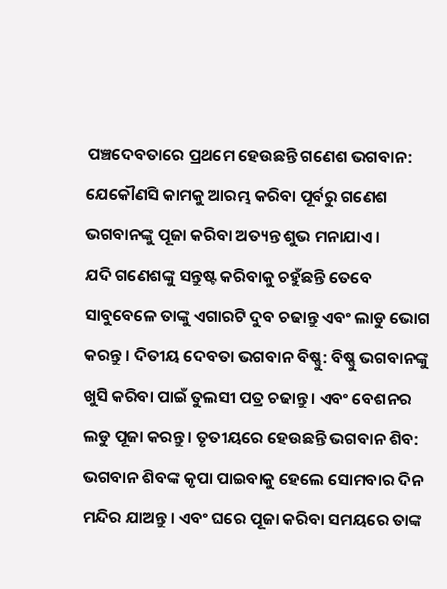ପଞ୍ଚଦେବତାରେ ପ୍ରଥମେ ହେଉଛନ୍ତି ଗଣେଶ ଭଗବାନ: ଯେକୌଣସି କାମକୁ ଆରମ୍ଭ କରିବା ପୂର୍ବରୁ ଗଣେଶ ଭଗବାନଙ୍କୁ ପୂଜା କରିବା ଅତ୍ୟନ୍ତ ଶୁଭ ମନାଯାଏ ।
ଯଦି ଗଣେଶଙ୍କୁ ସନ୍ତୁଷ୍ଟ କରିବାକୁ ଚହୁଁଛନ୍ତି ତେବେ ସାବୁବେଳେ ତାଙ୍କୁ ଏଗାରଟି ଦୁବ ଚଢାନ୍ତୁ ଏବଂ ଲାଡୁ ଭୋଗ କରନ୍ତୁ । ଦିତୀୟ ଦେବତା ଭଗବାନ ବିଷ୍ଣୁ: ବିଷ୍ଣୁ ଭଗବାନଙ୍କୁ ଖୁସି କରିବା ପାଇଁ ତୁଲସୀ ପତ୍ର ଚଢାନ୍ତୁ । ଏବଂ ବେଶନର ଲଡୁ ପୂଜା କରନ୍ତୁ । ତୃତୀୟରେ ହେଉଛନ୍ତି ଭଗବାନ ଶିବ: ଭଗବାନ ଶିବଙ୍କ କୃପା ପାଇବାକୁ ହେଲେ ସୋମବାର ଦିନ ମନ୍ଦିର ଯାଅନ୍ତୁ । ଏବଂ ଘରେ ପୂଜା କରିବା ସମୟରେ ତାଙ୍କ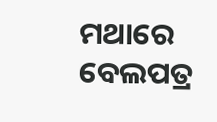ମଥାରେ ବେଲପତ୍ର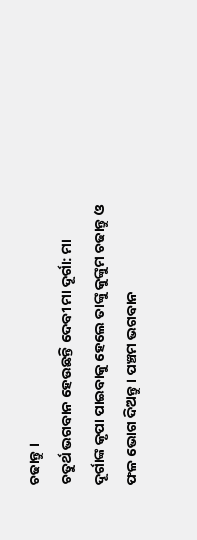ଚଢାନ୍ତୁ ।
ଚତୁର୍ଥ ଭଗବାନ ହେଉଛନ୍ତି ଦେବୀ ମା ଦୂର୍ଗା: ମା ଦୂର୍ଗାଙ୍କ କୃପା ପାଇବାକୁ ହେଲେ ତାଙ୍କୁ କୁଙ୍କୁମ ଚଢାନ୍ତୁ ଓ ଫଳ ଭୋଗ ଦିଅନ୍ତୁ । ପଞ୍ଚମ ଭଗବାନ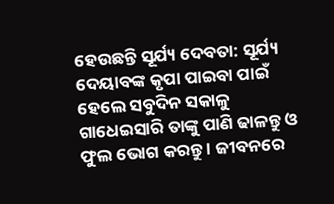ହେଉଛନ୍ତି ସୂର୍ଯ୍ୟ ଦେବତା: ସୂର୍ଯ୍ୟ ଦେୟାବଙ୍କ କୃପା ପାଇବା ପାଇଁ ହେଲେ ସବୁଦିନ ସକାଳୁ ଗାଧେଇସାରି ତାଙ୍କୁ ପାଣି ଢାଳନ୍ତୁ ଓ ଫୁଲ ଭୋଗ କରନ୍ତୁ । ଜୀବନରେ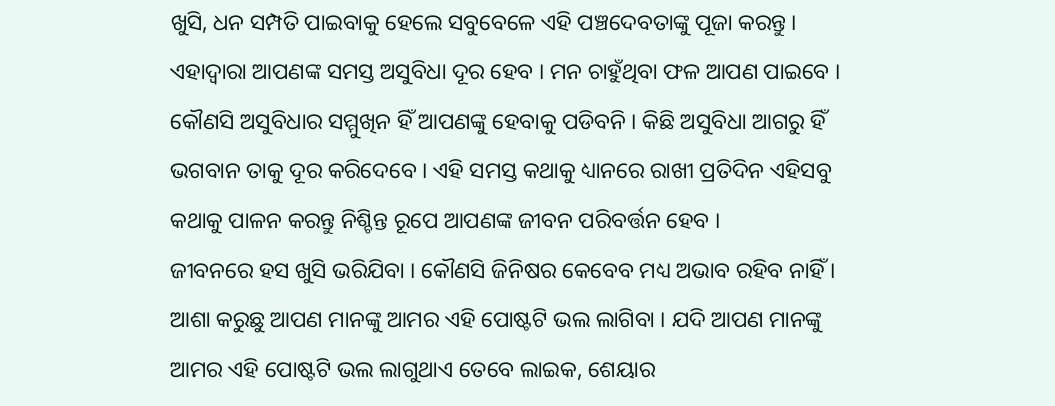ଖୁସି, ଧନ ସମ୍ପତି ପାଇବାକୁ ହେଲେ ସବୁବେଳେ ଏହି ପଞ୍ଚଦେବତାଙ୍କୁ ପୂଜା କରନ୍ତୁ ।
ଏହାଦ୍ବାରା ଆପଣଙ୍କ ସମସ୍ତ ଅସୁବିଧା ଦୂର ହେବ । ମନ ଚାହୁଁଥିବା ଫଳ ଆପଣ ପାଇବେ । କୌଣସି ଅସୁବିଧାର ସମ୍ମୁଖିନ ହିଁ ଆପଣଙ୍କୁ ହେବାକୁ ପଡିବନି । କିଛି ଅସୁବିଧା ଆଗରୁ ହିଁ ଭଗବାନ ତାକୁ ଦୂର କରିଦେବେ । ଏହି ସମସ୍ତ କଥାକୁ ଧ୍ୟାନରେ ରାଖୀ ପ୍ରତିଦିନ ଏହିସବୁ କଥାକୁ ପାଳନ କରନ୍ତୁ ନିଶ୍ଚିନ୍ତ ରୂପେ ଆପଣଙ୍କ ଜୀବନ ପରିବର୍ତ୍ତନ ହେବ ।
ଜୀବନରେ ହସ ଖୁସି ଭରିଯିବା । କୌଣସି ଜିନିଷର କେବେବ ମଧ୍ୟ ଅଭାବ ରହିବ ନାହିଁ । ଆଶା କରୁଛୁ ଆପଣ ମାନଙ୍କୁ ଆମର ଏହି ପୋଷ୍ଟଟି ଭଲ ଲାଗିବା । ଯଦି ଆପଣ ମାନଙ୍କୁ ଆମର ଏହି ପୋଷ୍ଟଟି ଭଲ ଲାଗୁଥାଏ ତେବେ ଲାଇକ, ଶେୟାର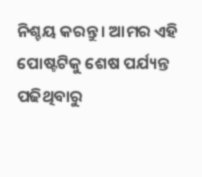ନିଶ୍ଚୟ କରନ୍ତୁ । ଆମର ଏହି ପୋଷ୍ଟଟିକୁ ଶେଷ ପର୍ଯ୍ୟନ୍ତ ପଢିଥିବାରୁ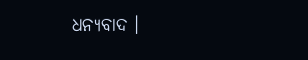ଧନ୍ୟବାଦ ।